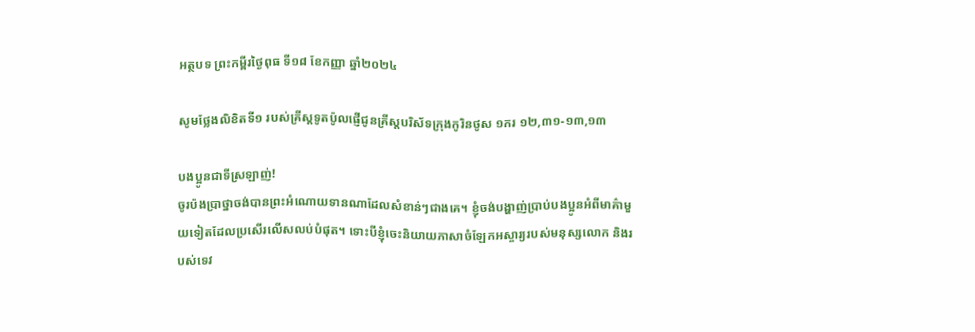អត្ថបទ ព្រះកម្ពីរថ្ងៃពុធ ទី១៨ ខែកញ្ញា ឆ្នាំ២០២៤

សូមថ្លែងលិខិតទី១ របស់គ្រីស្ដទូតប៉ូលផ្ញើជូនគ្រីស្ដបរិស័ទក្រុងកូរិនថូស ១ករ ១២,៣១-១៣,១៣

បងប្អូនជាទីស្រឡាញ់!
ចូរប៉ងប្រាថ្នាចង់បានព្រះអំណោយទានណាដែលសំខាន់ៗជាងគេ។ ខ្ញុំចង់បង្ហាញ់ប្រាប់បងប្អូនអំពីមាគ៌ាមួយទៀតដែលប្រសើរលើសលប់បំផុត។ ទោះបីខ្ញុំចេះនិយាយភាសាចំឡែកអស្ចារ្យរបស់មនុស្សលោក និងរបស់ទេវ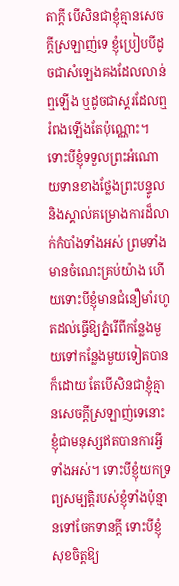តាក្ដី បើសិនជាខ្ញុំគ្មានសេចក្ដីស្រឡាញ់ទេ ខ្ញុំប្រៀបបីដូចជាសំឡេងគងដែលលាន់ឮឡើង ឬដូចជាស្គរដែលឮរំពងឡើងតែប៉ុណ្ណោះ។ ទោះបីខ្ញុំទទួលព្រះអំណោយទានខាងថ្លែងព្រះបន្ទូល និងស្គាល់គម្រោងការដ៏លាក់កំបាំងទាំងអស់ ព្រមទាំងមានចំណេះគ្រប់យ៉ាង ហើយទោះបីខ្ញុំមានជំនឿមាំរហូតដល់ធើ្វឱ្យភ្នំរើពីកន្លែងមួយទៅកន្លែងមួយទៀតបានក៏ដោយ តែបើសិនជាខ្ញុំគ្មានសេចក្ដីស្រឡាញ់ទេនោះ ខ្ញុំជាមនុស្សឥតបានការអ្វីទាំងអស់។ ទោះបីខ្ញុំយកទ្រព្យសម្បត្តិរបស់ខ្ញុំទាំងប៉ុន្មានទៅចែកទានក្ដី ទោះបីខ្ញុំសុខចិត្តឱ្យ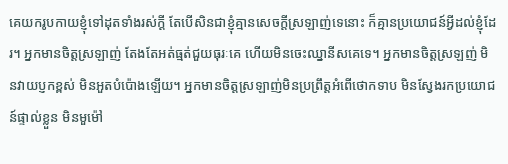គេយករូបកាយខ្ញុំទៅដុតទាំងរស់ក្ដី តែបើសិនជាខ្ញុំគ្មានសេចក្ដីស្រឡាញ់ទេនោះ ក៏គ្មានប្រយោជន៍អ្វីដល់ខ្ញុំដែរ។ អ្នកមានចិត្តស្រឡាញ់ តែងតែអត់ធ្មត់ជួយធុរៈគេ ហើយមិនចេះឈ្នានីសគេទេ។ អ្នកមានចិត្តស្រឡញ់ មិនវាយប្ញកខ្ពស់ មិនអួតបំប៉ោងឡើយ។ អ្នកមានចិត្តស្រឡាញ់មិនប្រព្រឹត្តអំពើថោកទាប មិនស្វែងរកប្រយោជន៍ផ្ទាល់ខ្លួន មិនមួម៉ៅ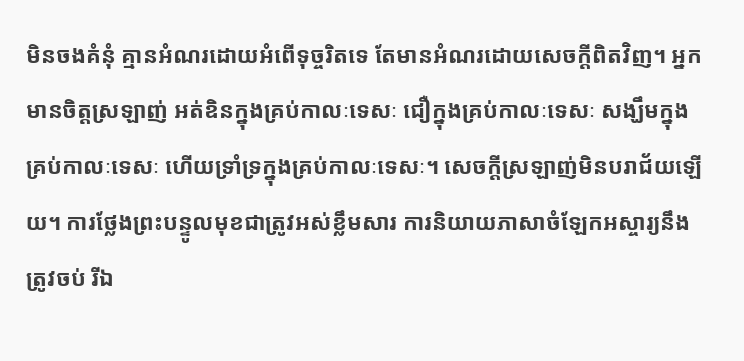មិនចងគំនុំ គ្មានអំណរដោយអំពើទុច្ចរិតទេ តែមានអំណរដោយសេចក្ដីពិតវិញ។ អ្នកមានចិត្តស្រឡាញ់ អត់ឧិនក្នុងគ្រប់កាលៈទេសៈ ជឿក្នុងគ្រប់កាលៈទេសៈ សង្ឃឹមក្នុងគ្រប់កាលៈទេសៈ ហើយទ្រាំទ្រក្នុងគ្រប់កាលៈទេសៈ។ សេចក្ដីស្រឡាញ់មិនបរាជ័យឡើយ។ ការថ្លែងព្រះបន្ទូលមុខជាត្រូវអស់ខ្លឹមសារ ការនិយាយភាសាចំឡែកអស្ចារ្យនឹងត្រូវចប់ រីឯ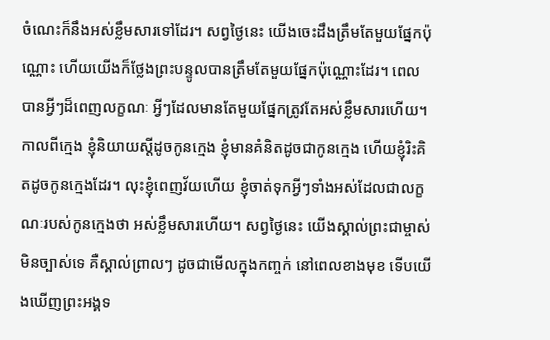ចំណេះក៏នឹងអស់ខ្លឹមសារទៅដែរ។ សព្វថ្ងៃនេះ យើងចេះដឹងត្រឹមតែមួយផ្នែកប៉ុណ្ណោះ ហើយយើងក៏ថ្លែងព្រះបន្ទូលបានត្រឹមតែមួយផ្នែកប៉ុណ្ណោះដែរ។ ពេលបានអ្វីៗដ៏ពេញលក្ខណៈ អ្វីៗដែលមានតែមួយផ្នែកត្រូវតែអស់ខ្លឹមសារហើយ។ កាលពីក្មេង ខ្ញុំនិយាយស្ដីដូចកូនក្មេង ខ្ញុំមានគំនិតដូចជាកូនក្មេង ហើយខ្ញុំរិះគិតដូចកូនក្មេងដែរ។ លុះខ្ញុំពេញវ័យហើយ ខ្ញុំចាត់ទុកអ្វីៗទាំងអស់ដែលជាលក្ខណៈរបស់កូនក្មេងថា អស់ខ្លឹមសារហើយ។ សព្វថ្ងៃនេះ យើងស្គាល់ព្រះជាម្ចាស់មិនច្បាស់ទេ គឺស្គាល់ព្រាលៗ ដូចជាមើលក្នុងកញ្ចក់ នៅពេលខាងមុខ ទើបយើងឃើញព្រះអង្គទ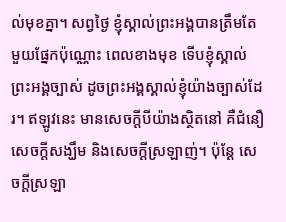ល់មុខគ្នា។ សព្វថ្ងៃ ខ្ញុំស្គាល់ព្រះអង្គបានត្រឹមតែមួយផ្នែកប៉ុណ្ណោះ ពេលខាងមុខ ទើបខ្ញុំស្គាល់ព្រះអង្គច្បាស់ ដូចព្រះអង្គស្គាល់ខ្ញុំយ៉ាងច្បាស់ដែរ។ ឥឡូវនេះ មានសេចក្ដីបីយ៉ាងស្ថិតនៅ គឺជំនឿ សេចក្ដីសង្ឃឹម និងសេចក្ដីស្រឡាញ់។ ប៉ុន្ដែ សេចក្ដីស្រឡា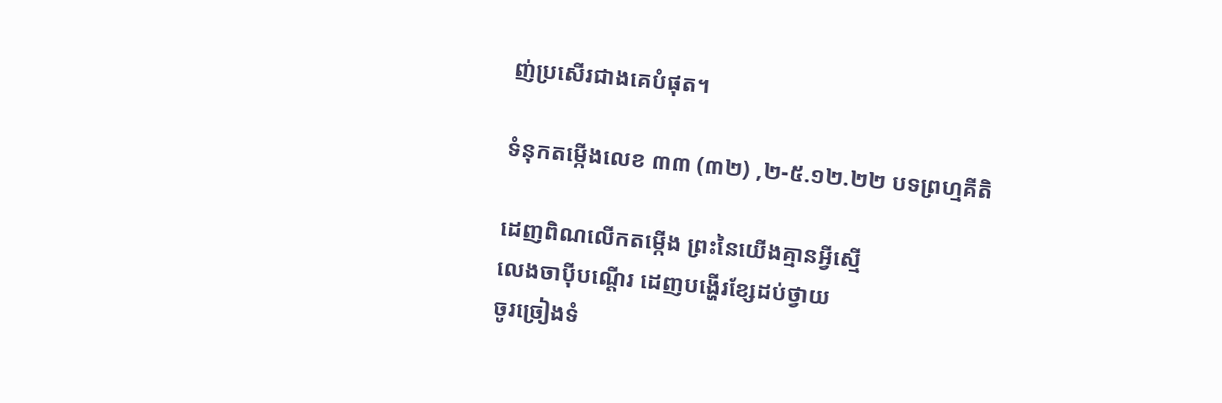ញ់ប្រសើរជាងគេបំផុត។

ទំនុកតម្កើងលេខ ៣៣ (៣២) ,២-៥.១២.២២ បទព្រហ្មគីតិ

ដេញពិណលើកតម្កើង ព្រះនៃយើងគ្មានអ្វីស្មើ
លេងចាប៉ីបណ្ដើរ ដេញបង្ហើរខ្សែដប់ថ្វាយ
ចូរច្រៀងទំ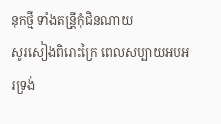នុកថ្មី ទាំងតន្រី្ដកុំជិនណាយ
សូរសៀងពិរោះក្រៃ ពេលសប្បាយអបអរទ្រង់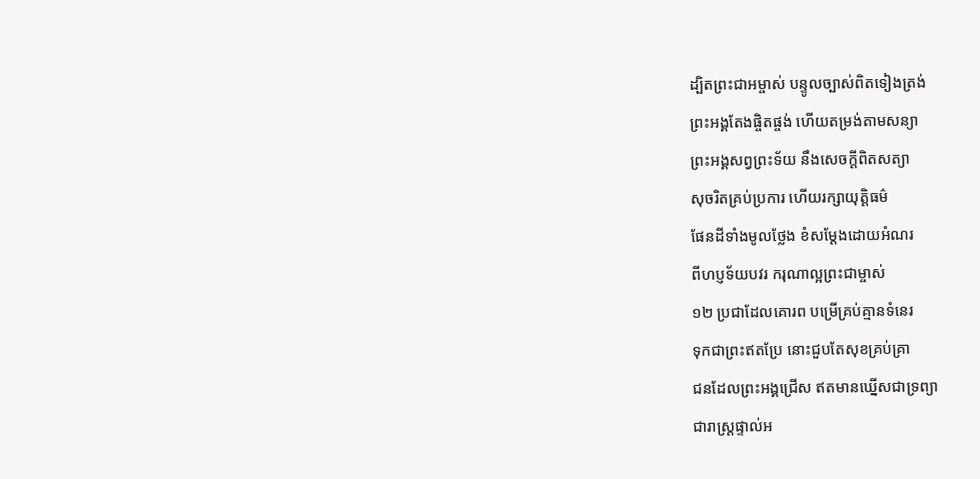ដ្បិតព្រះជាអម្ចាស់ បន្ទូលច្បាស់ពិតទៀងត្រង់
ព្រះអង្គតែងផ្ចិតផ្ចង់ ហើយតម្រង់តាមសន្យា
ព្រះអង្គសព្វព្រះទ័យ នឹងសេចក្ដីពិតសត្យា
សុចរិតគ្រប់ប្រការ ហើយរក្សាយុត្តិធម៌
ផែនដីទាំងមូលថ្លែង ខំសម្ដែងដោយអំណរ
ពីហប្ញទ័យបវរ ករុណាល្អព្រះជាម្ចាស់
១២ ប្រជាដែលគោរព បម្រើគ្រប់គ្មានទំនេរ
ទុកជាព្រះឥតប្រែ នោះជួបតែសុខគ្រប់គ្រា
ជនដែលព្រះអង្គជ្រើស ឥតមានឃ្នើសជាទ្រព្យា
ជារាស្រ្ដផ្ទាល់អ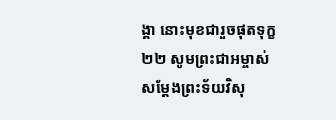ង្គា នោះមុខជារួចផុតទុក្ខ
២២ សូមព្រះជាអម្ចាស់ សម្ដែងព្រះទ័យវិសុ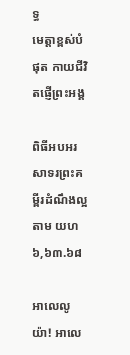ទ្ធ
មេត្តាខ្ពស់បំផុត កាយជីវិតផ្ញើព្រះអង្គ

ពិធីអបអរសាទរព្រះគម្ពីរដំណឹងល្អតាម យហ ៦,៦៣.៦៨

អាលេលូយ៉ា! អាលេ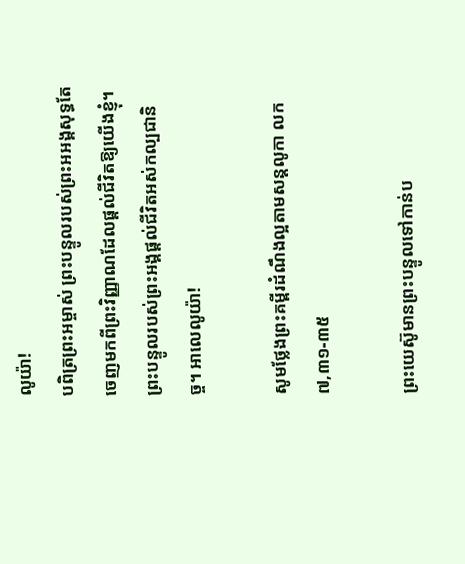លូយ៉ា!
បពិត្រព្រះអម្ចាស់ ព្រះបន្ទូលរបស់ព្រះអអង្គសុទ្ធតែចេញមកពីព្រះវិញ្ញាណដែលផ្ដល់ជីវិតឱ្យយើងខ្ញុំ។ ព្រះបន្ទូលរបស់ព្រះអង្គផ្ដល់ជីវិតអស់កល្បជានិច្ច។ អាលេលូយ៉ា!

សូមថ្លែងព្រះគម្ពីរដំណឹងល្អតាមសន្តលូកា លក ៧,៣១-៣៥

ព្រះយេស៊ូមានព្រះបន្ទូលទៅកាន់ប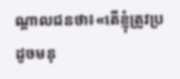ណ្ដាលជនថា៖«តើខ្ញុំត្រូវប្រដូចមនុ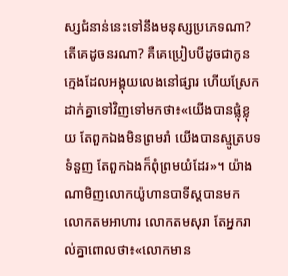ស្សជំនាន់នេះទៅនឹងមនុស្សប្រភេទណា? តើគេដូចនរណា? គឺគេប្រៀបបីដូចជាកូនក្មេងដែលអង្គុយលេងនៅផ្សារ ហើយស្រែកដាក់គ្នាទៅវិញទៅមកថា៖«យើងបានផ្លុំខ្លុយ តែពួកឯងមិនព្រមរាំ យើងបានស្មូត្របទទំនួញ តែពួកឯងក៏ពុំព្រមយំដែរ»។ យ៉ាងណាមិញលោកយ៉ូហានបាទីស្ដបានមក លោកតមអាហារ លោកតមសុរា តែអ្នករាល់គ្នាពោលថា៖«លោកមាន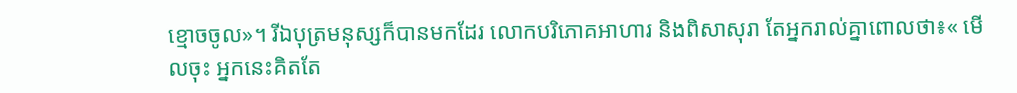ខ្មោចចូល»។ រីឯបុត្រមនុស្សក៏បានមកដែរ លោកបរិភោគអាហារ និងពិសាសុរា តែអ្នករាល់គ្នាពោលថា៖« មើលចុះ អ្នកនេះគិតតែ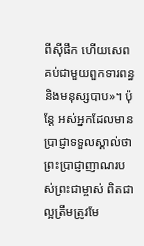ពីស៊ីផឹក ហើយសេពគប់ជាមួយពួកទារពន្ធនិងមនុស្សបាប»។ ប៉ុន្ដែ អស់អ្នកដែលមានប្រាជ្ញាទទួលស្គាល់ថា ព្រះប្រាជ្ញាញាណរបស់ព្រះជាម្ចាស់ ពិតជាល្អត្រឹមត្រូវមែ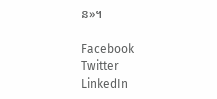ន»។

Facebook
Twitter
LinkedIn